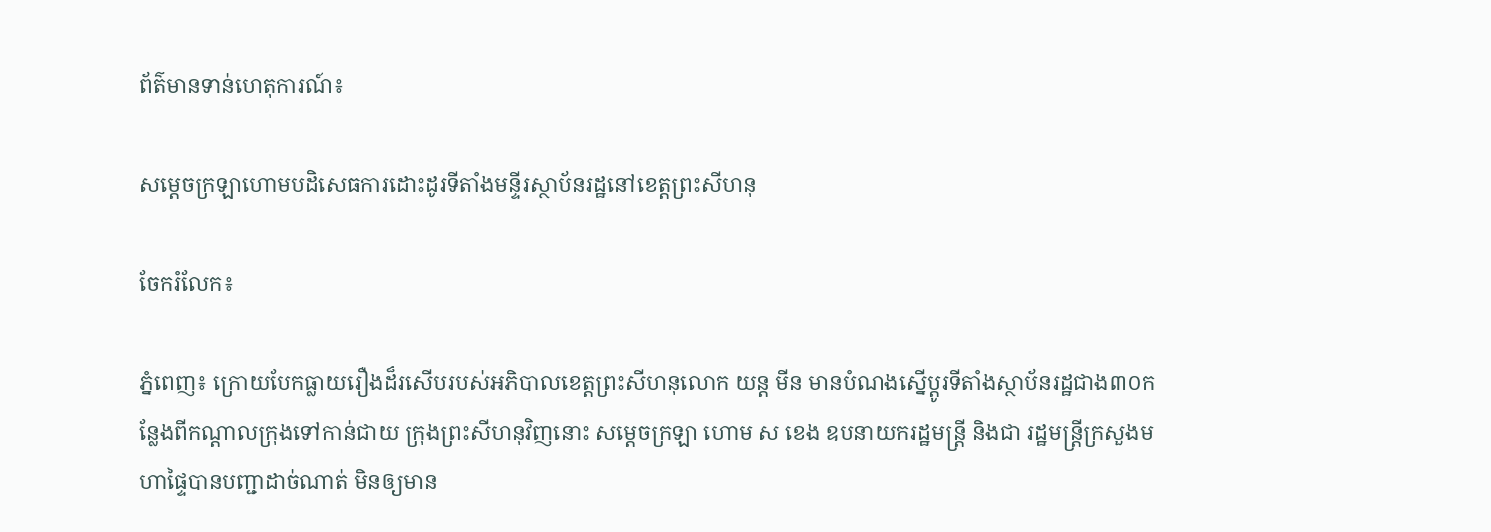ព័ត៌មានទាន់ហេតុការណ៍៖

សម្តេចក្រឡាហោមបដិសេធការដោះដូរទីតាំងមន្ទីរស្ថាប័នរដ្ឋនៅខេត្តព្រះសីហនុ

ចែករំលែក៖

ភ្នំពេញ៖ ក្រោយបែកធ្លាយរឿងដ៏រសើបរបស់អភិបាលខេត្តព្រះសីហនុលោក យន្ត មីន មានបំណងស្នើប្ដូរទីតាំងស្ថាប័នរដ្ឋជាង៣០កន្លែងពីកណ្ដាលក្រុងទៅកាន់ជាយ ក្រុងព្រះសីហនុវិញនោះ សម្ដេចក្រឡា ហោម ស ខេង ឧបនាយករដ្ឋមន្រ្តី និងជា រដ្ឋមន្រ្តីក្រសួងមហាផ្ទៃបានបញ្ជាដាច់ណាត់ មិនឲ្យមាន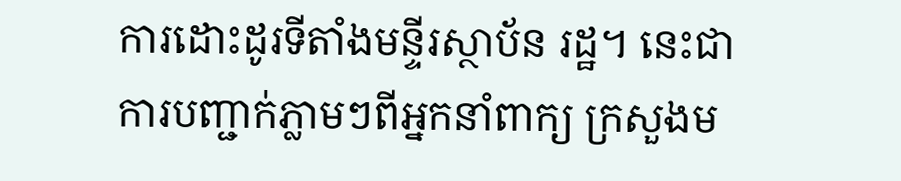ការដោះដូរទីតាំងមន្ទីរស្ថាប័ន រដ្ឋ។ នេះជាការបញ្ជាក់ភ្លាមៗពីអ្នកនាំពាក្យ ក្រសួងម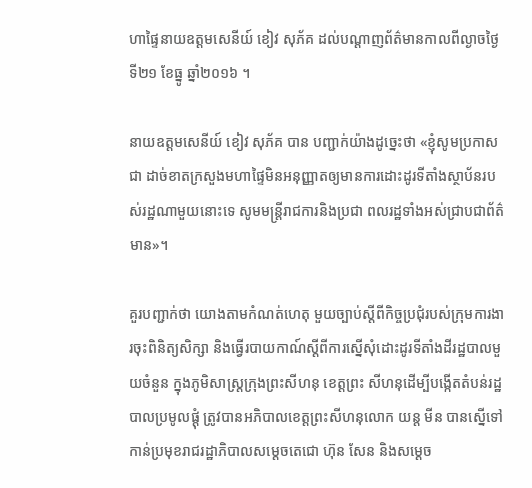ហាផ្ទៃនាយឧត្តមសេនីយ៍ ខៀវ សុភ័គ ដល់បណ្តាញព័ត៌មានកាលពីល្ងាចថ្ងៃទី២១ ខែធ្នូ ឆ្នាំ២០១៦ ។

នាយឧត្តមសេនីយ៍ ខៀវ សុភ័គ បាន បញ្ជាក់យ៉ាងដូច្នេះថា «ខ្ញុំសូមប្រកាសជា ដាច់ខាតក្រសួងមហាផ្ទៃមិនអនុញ្ញាតឲ្យមានការដោះដូរទីតាំងស្ថាប័នរបស់រដ្ឋណាមួយនោះទេ សូមមន្រ្តីរាជការនិងប្រជា ពលរដ្ឋទាំងអស់ជ្រាបជាព័ត៌មាន»។

គួរបញ្ជាក់ថា យោងតាមកំណត់ហេតុ មួយច្បាប់ស្ដីពីកិច្ចប្រជុំរបស់ក្រុមការងារចុះពិនិត្យសិក្សា និងធ្វើរបាយកាណ៍ស្ដីពីការស្នើសុំដោះដូរទីតាំងដីរដ្ឋបាលមួយចំនួន ក្នុងភូមិសាស្ត្រក្រុងព្រះសីហនុ ខេត្តព្រះ សីហនុដើម្បីបង្កើតតំបន់រដ្ឋបាលប្រមូលផ្ដុំ ត្រូវបានអភិបាលខេត្តព្រះសីហនុលោក យន្ត មីន បានស្នើទៅកាន់ប្រមុខរាជរដ្ឋាភិបាលសម្ដេចតេជោ ហ៊ុន សែន និងសម្ដេច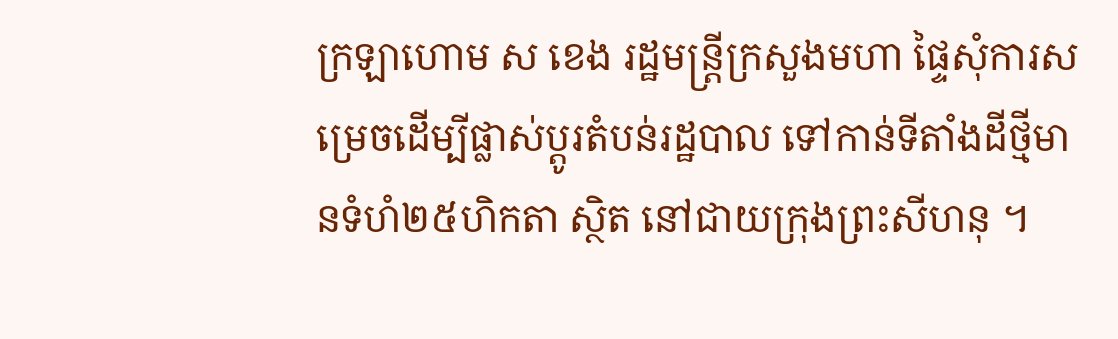ក្រឡាហោម ស ខេង រដ្ឋមន្រ្តីក្រសួងមហា ផ្ទៃសុំការសម្រេចដើម្បីផ្លាស់ប្ដូរតំបន់រដ្ឋបាល ទៅកាន់ទីតាំងដីថ្មីមានទំហំ២៥ហិកតា ស្ថិត នៅជាយក្រុងព្រះសីហនុ ។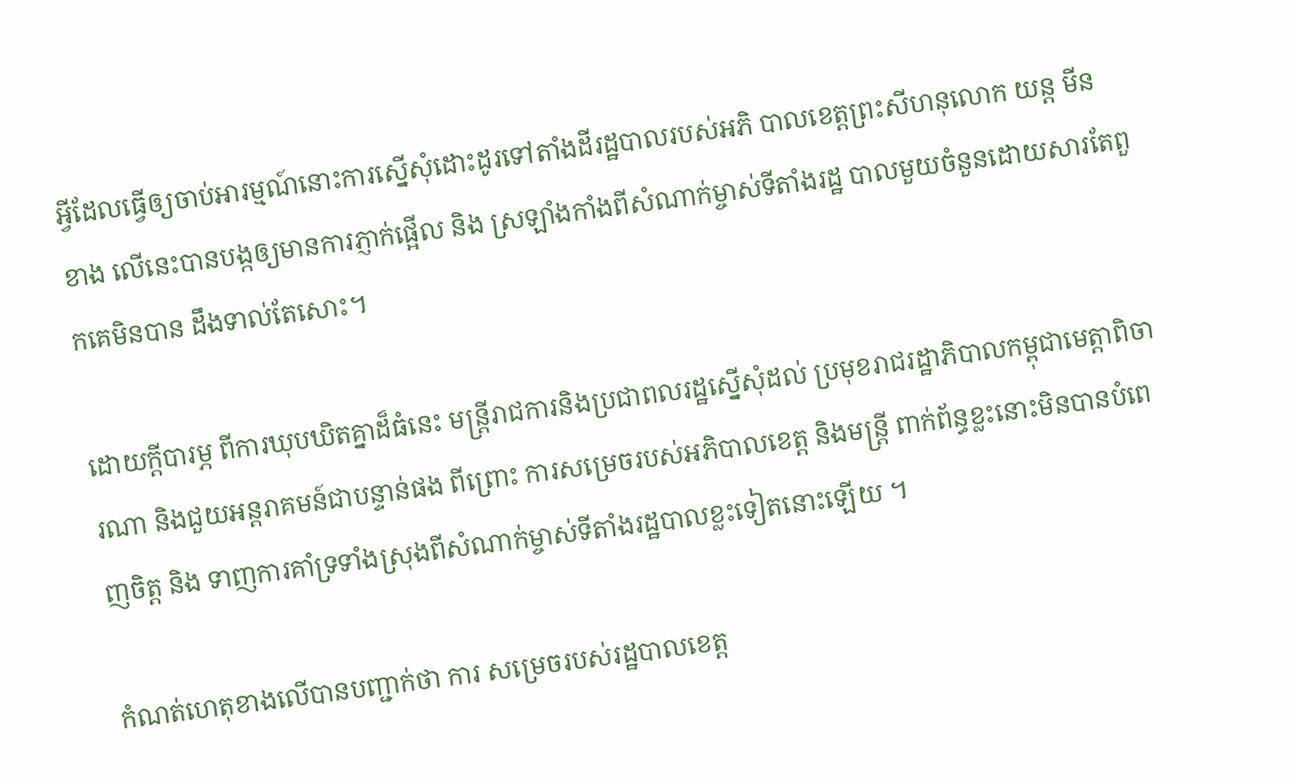អ្វីដែលធ្វើឲ្យចាប់អារម្មណ៍នោះការស្នើសុំដោះដូរទៅតាំងដីរដ្ឋបាលរបស់អភិ បាលខេត្តព្រះសីហនុលោក យន្ត មីន ខាង លើនេះបានបង្កឲ្យមានការភ្ញាក់ផ្អើល និង ស្រឡាំងកាំងពីសំណាក់ម្ចាស់ទីតាំងរដ្ឋ បាលមួយចំនួនដោយសារតែពួកគេមិនបាន ដឹងទាល់តែសោះ។

ដោយក្តីបារម្ភ ពីការឃុបឃិតគ្នាដ៏ធំនេះ មន្ត្រីរាជការនិងប្រជាពលរដ្ឋស្នើសុំដល់ ប្រមុខរាជរដ្ឋាភិបាលកម្ពុជាមេត្តាពិចារណា និងជួយអន្តរាគមន៍ជាបន្ទាន់ផង ពីព្រោះ ការសម្រេចរបស់អភិបាលខេត្ត និងមន្រ្តី ពាក់ព័ន្ធខ្លះនោះមិនបានបំពេញចិត្ត និង ទាញការគាំទ្រទាំងស្រុងពីសំណាក់ម្ចាស់ទីតាំងរដ្ឋបាលខ្លះទៀតនោះឡើយ ។

កំណត់ហេតុខាងលើបានបញ្ជាក់ថា ការ សម្រេចរបស់រដ្ឋបាលខេត្ត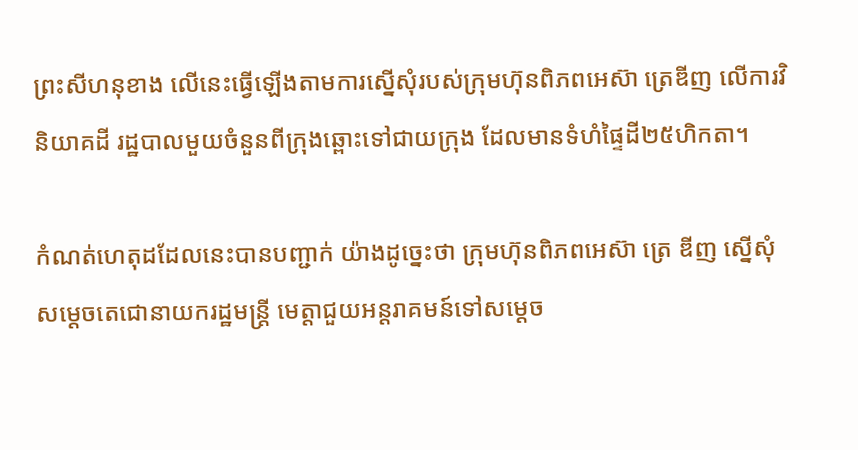ព្រះសីហនុខាង លើនេះធ្វើឡើងតាមការស្នើសុំរបស់ក្រុមហ៊ុនពិភពអេស៊ា ត្រេឌីញ លើការវិនិយាគដី រដ្ឋបាលមួយចំនួនពីក្រុងឆ្ពោះទៅជាយក្រុង ដែលមានទំហំផ្ទៃដី២៥ហិកតា។

កំណត់ហេតុដដែលនេះបានបញ្ជាក់ យ៉ាងដូច្នេះថា ក្រុមហ៊ុនពិភពអេស៊ា ត្រេ ឌីញ ស្នើសុំសម្ដេចតេជោនាយករដ្ឋមន្រ្តី មេត្តាជួយអន្តរាគមន៍ទៅសម្ដេច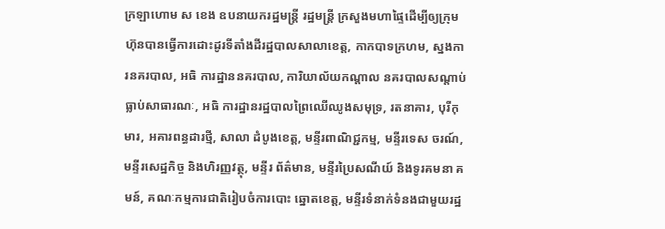ក្រឡាហោម ស ខេង ឧបនាយករដ្ឋមន្រ្តី រដ្ឋមន្រ្តី ក្រសួងមហាផ្ទៃដើម្បីឲ្យក្រុមហ៊ុនបានធ្វើការដោះដូរទីតាំងដីរដ្ឋបាលសាលាខេត្ត, កាកបាទក្រហម, ស្នងការនគរបាល, អធិ ការដ្ឋាននគរបាល, ការិយាល័យកណ្ដាល នគរបាលសណ្ដាប់ធ្លាប់សាធារណៈ, អធិ ការដ្ឋានរដ្ឋបាលព្រៃឈើឈូងសមុទ្រ, រតនាគារ, បុរីកុមារ, អគារពន្ធដារថ្មី, សាលា ដំបូងខេត្ត, មន្ទីរពាណិជ្ជកម្ម, មន្ទីរទេស ចរណ៍, មន្ទីរសេដ្ឋកិច្ច និងហិរញ្ញវត្ថុ, មន្ទីរ ព័ត៌មាន, មន្ទីរប្រៃសណីយ៍ និងទូរគមនា គមន៍, គណៈកម្មការជាតិរៀបចំការបោះ ឆ្នោតខេត្ត, មន្ទីរទំនាក់ទំនងជាមួយរដ្ឋ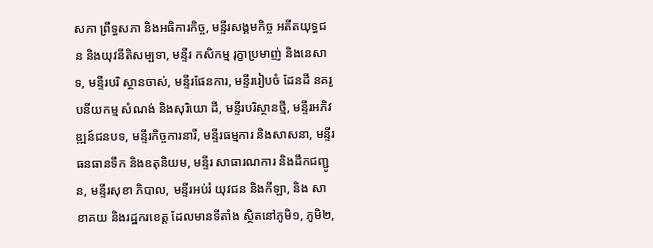សភា ព្រឹទ្ធសភា និងអធិការកិច្ច, មន្ទីរសង្គមកិច្ច អតីតយុទ្ធជន និងយុវនីតិសម្បទា, មន្ទីរ កសិកម្ម រុក្ខាប្រមាញ់ និងនេសាទ, មន្ទីរបរិ ស្ថានចាស់, មន្ទីរផែនការ, មន្ទីររៀបចំ ដែនដី នគរូបនីយកម្ម សំណង់ និងសុរិយោ ដី, មន្ទីរបរិស្ថានថ្មី, មន្ទីរអភិវឌ្ឍន៍ជនបទ, មន្ទីរកិច្ចការនារី, មន្ទីរធម្មការ និងសាសនា, មន្ទីរធនធានទឹក និងឧតុនិយម, មន្ទីរ សាធារណការ និងដឹកជញ្ជូន, មន្ទីរសុខា ភិបាល, មន្ទីរអប់រំ យុវជន និងកីឡា, និង សាខាគយ និងរដ្ឋករខេត្ត ដែលមានទីតាំង ស្ថិតនៅភូមិ១, ភូមិ២,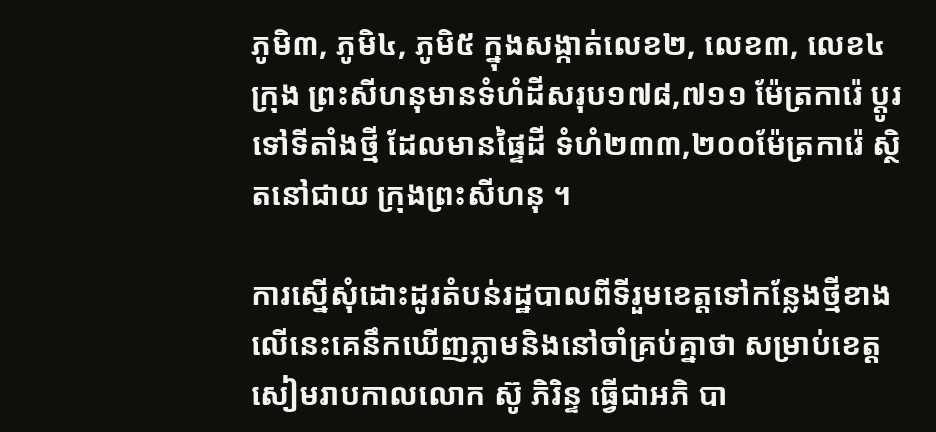ភូមិ៣, ភូមិ៤, ភូមិ៥ ក្នុងសង្កាត់លេខ២, លេខ៣, លេខ៤ ក្រុង ព្រះសីហនុមានទំហំដីសរុប១៧៨,៧១១ ម៉ែត្រការ៉េ ប្ដូរទៅទីតាំងថ្មី ដែលមានផ្ទៃដី ទំហំ២៣៣,២០០ម៉ែត្រការ៉េ ស្ថិតនៅជាយ ក្រុងព្រះសីហនុ ។

ការស្នើសុំដោះដូរតំបន់រដ្ឋបាលពីទីរួមខេត្តទៅកន្លែងថ្មីខាងលើនេះគេនឹកឃើញភ្លាមនិងនៅចាំគ្រប់គ្នាថា សម្រាប់ខេត្ត សៀមរាបកាលលោក ស៊ូ ភិរិន្ទ ធ្វើជាអភិ បា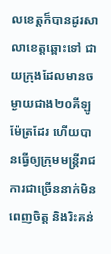លខេត្តក៏បានដូរសាលាខេត្តឆ្ពោះទៅ ជាយក្រុងដែលមានចម្ងាយជាង២០គីឡូម៉ែត្រដែរ ហើយបានធ្វើឲ្យក្រុមមន្ត្រីរាជការជាច្រើននាក់មិនពេញចិត្ត និងរិះគន់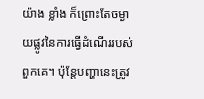យ៉ាង ខ្លាំង ក៏ព្រោះតែចម្ងាយផ្លូវនៃការធ្វើដំណើររបស់ពួកគេ។ ប៉ុន្តែបញ្ហានេះត្រូវ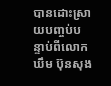បានដោះស្រាយបញ្ចប់បន្ទាប់ពីលោក ឃឹម ប៊ុនសុង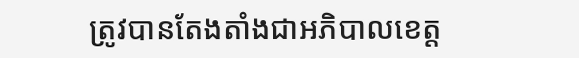ត្រូវបានតែងតាំងជាអភិបាលខេត្ត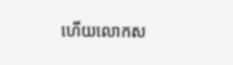ហើយលោកស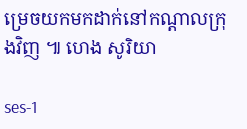ម្រេចយកមកដាក់នៅកណ្ដាលក្រុងវិញ ៕ ហេង សូរិយា

ses-1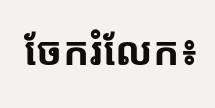ចែករំលែក៖